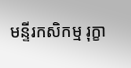មន្ទីរកសិកម្ម រុក្ខា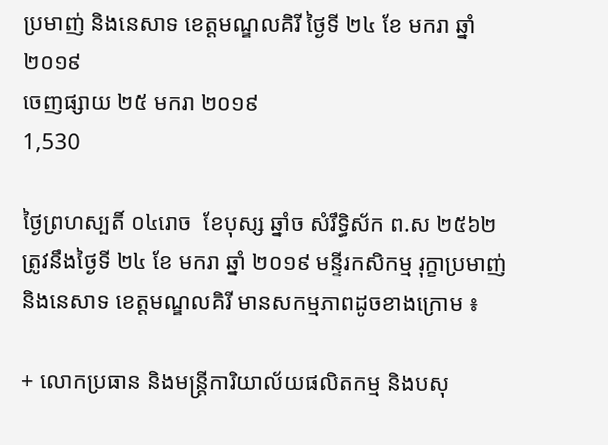ប្រមាញ់ និងនេសាទ ខេត្តមណ្ឌលគិរី ថ្ងៃទី ២៤ ខែ មករា ឆ្នាំ ២០១៩
ចេញផ្សាយ ២៥ មករា ២០១៩
1,530

ថ្ងៃព្រហស្បតិ៍ ០៤រោច  ខែបុស្ស ឆ្នាំច សំរឹទ្ធិស័ក ព.ស ២៥៦២ ត្រូវនឹងថ្ងៃទី ២៤ ខែ មករា ឆ្នាំ ២០១៩ មន្ទីរកសិកម្ម រុក្ខាប្រមាញ់ និងនេសាទ ខេត្តមណ្ឌលគិរី មានសកម្មភាពដូចខាងក្រោម ៖

+ លោកប្រធាន និងមន្រ្តីការិយាល័យផលិតកម្ម និងបសុ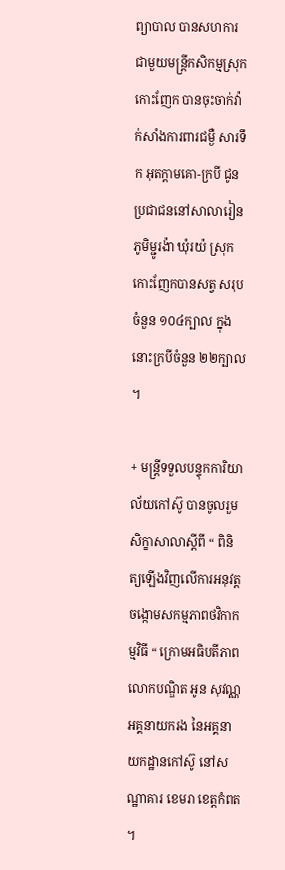ព្យាបាល បានសហការជាមួយមន្រ្តីកសិកម្មស្រុកកោះញែក បានចុះចាក់វ៉ាក់សាំងការពារជម្ងឺ សារទឹក អុតក្តាមគោ-ក្របី ជូនប្រជាជននៅសាលារៀនភូមិម្ជូរង៉ា ឃុំរយ៉ ស្រុកកោះញែកបានសត្វ សរុបចំនួន ១០៤ក្បាល ក្នុងនោះក្របីចំនួន ២២ក្បាល ។

+ មន្ត្រីទទួលបន្ទុកការិយាល័យកៅស៊ូ បានចូលរួមសិក្ខាសាលាស្តីពី “ ពិនិត្យឡើងវិញលើការអនុវត្តចង្កោមសកម្មភាពថវិកាកម្មវិធី “ ក្រោមអធិបតីភាព លោកបណ្ឌិត អូន សុវណ្ណ អគ្គនាយករង នៃអគ្គនាយកដ្ឋានកៅស៊ូ នៅសណ្ឋាគារ ខេមរា ខេត្តកំពត ។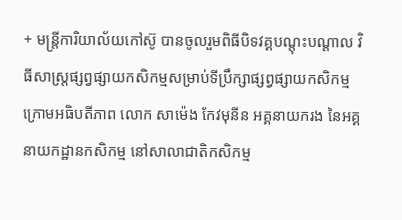+ មន្ត្រីការិយាល័យកៅស៊ូ បានចូលរួមពិធីបិទវគ្គបណ្ដុះបណ្ដាល វិធីសាស្ត្រផ្សព្វផ្សាយកសិកម្មសម្រាប់ទីប្រឹក្សាផ្សព្វផ្សាយកសិកម្ម ក្រោមអធិបតីភាព លោក សាម៉េង កែវមុនីន អគ្គនាយករង នៃអគ្គនាយកដ្ឋានកសិកម្ម នៅសាលាជាតិកសិកម្ម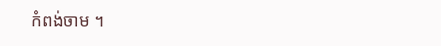កំពង់ចាម ។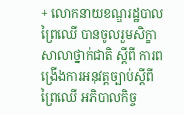+ លោកនាយខណ្ឌរដ្ឋបាលព្រៃឈើ បានចូលរួមសិក្ខាសាលាថ្នាក់ជាតិ ស្ដីពី ការពង្រើងការអនុវត្តច្បាប់ស្ដីពីព្រៃឈើ អភិបាលកិច្ច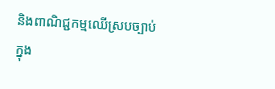និងពាណិជ្ជកម្មឈើស្របច្បាប់ ក្នុង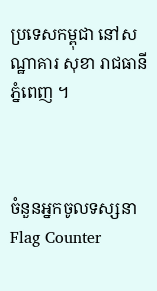ប្រទេសកម្ពុជា នៅសណ្ឋាគារ សុខា រាជធានីភ្នំពេញ ។



ចំនួនអ្នកចូលទស្សនា
Flag Counter